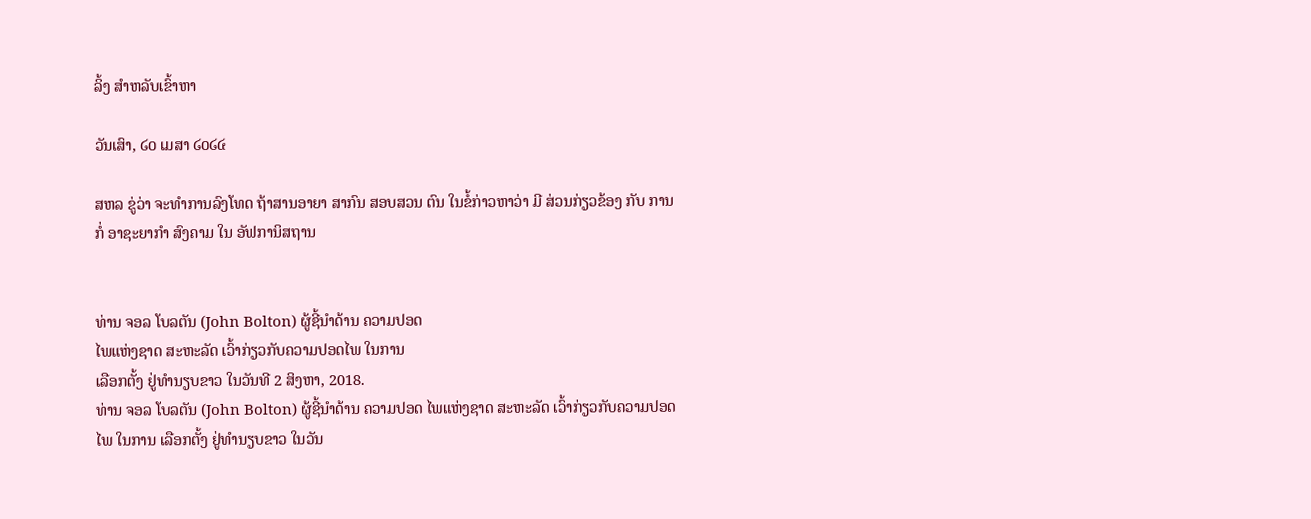ລິ້ງ ສຳຫລັບເຂົ້າຫາ

ວັນເສົາ, ໒໐ ເມສາ ໒໐໒໔

ສຫລ ຂູ່ວ່າ ຈະທໍາການລົງໂທດ ຖ້າສານອາຍາ ສາກົນ ສອບສວນ ຕົນ ໃນຂໍ້ກ່າວຫາວ່າ ມີ ສ່ວນກ່ຽວຂ້ອງ ກັບ ການກໍ່ ອາຊະຍາກຳ ສົງຄາມ ໃນ ອັຟການິສຖານ


ທ່ານ ຈອລ ໂບລຕັນ (John Bolton) ຜູ້ຊີ້ນຳດ້ານ ຄວາມປອດ
ໄພແຫ່ງຊາດ ສະຫະລັດ ເວົ້າກ່ຽວກັບຄວາມປອດໄພ ໃນການ
ເລືອກຕັ້ງ ຢູ່ທໍານຽບຂາວ ໃນວັນທີ 2 ສິງຫາ, 2018.
ທ່ານ ຈອລ ໂບລຕັນ (John Bolton) ຜູ້ຊີ້ນຳດ້ານ ຄວາມປອດ ໄພແຫ່ງຊາດ ສະຫະລັດ ເວົ້າກ່ຽວກັບຄວາມປອດໄພ ໃນການ ເລືອກຕັ້ງ ຢູ່ທໍານຽບຂາວ ໃນວັນ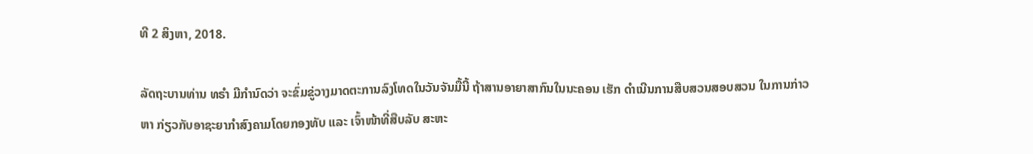ທີ 2 ສິງຫາ, 2018.

ລັດຖະບານທ່ານ ທຣຳ ມີກຳນົດວ່າ ຈະຂົ່ມຂູ່ວາງມາດຕະການລົງໂທດໃນວັນຈັນມື້ນີ້ ຖ້າສານອາຍາສາກົນໃນນະຄອນ ເຮັກ ດຳເນີນການສືບສວນສອບສວນ ໃນການກ່າວ
ຫາ ກ່ຽວກັບອາຊະຍາກຳສົງຄາມໂດຍກອງທັບ ແລະ ເຈົ້າໜ້າທີ່ສືບລັບ ສະຫະ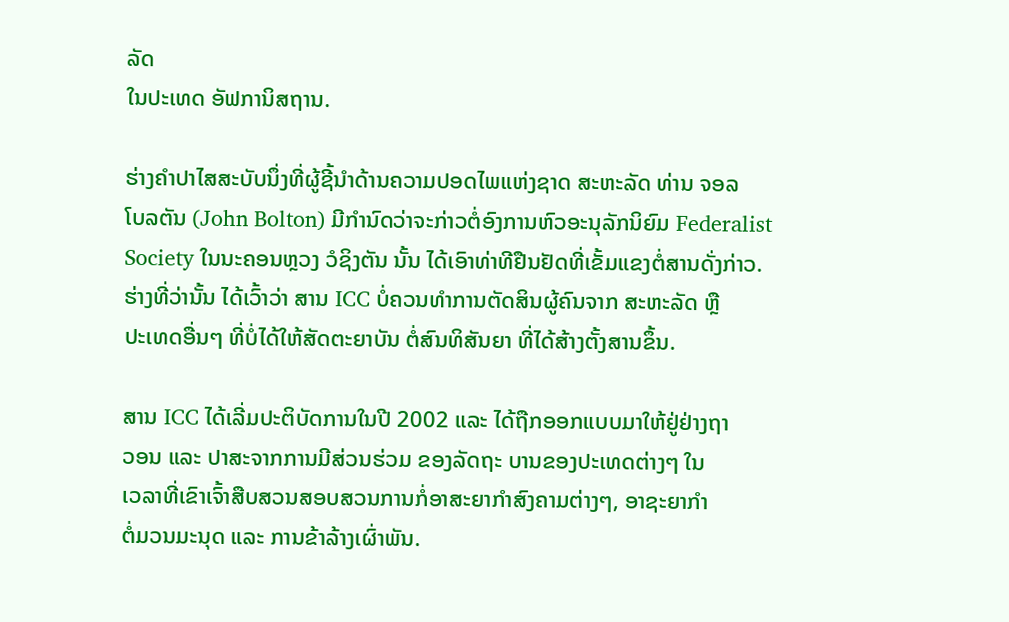ລັດ
ໃນປະເທດ ອັຟການິສຖານ.

ຮ່າງຄຳປາໄສສະບັບນຶ່ງທີ່ຜູ້ຊີ້ນຳດ້ານຄວາມປອດໄພແຫ່ງຊາດ ສະຫະລັດ ທ່ານ ຈອລ
ໂບລຕັນ (John Bolton) ມີກຳນົດວ່າຈະກ່າວຕໍ່ອົງການຫົວອະນຸລັກນິຍົມ Federalist
Society ໃນນະຄອນຫຼວງ ວໍຊິງຕັນ ນັ້ນ ໄດ້ເອົາທ່າທີຢືນຢັດທີ່ເຂັ້ມແຂງຕໍ່ສານດັ່ງກ່າວ.
ຮ່າງທີ່ວ່ານັ້ນ ໄດ້ເວົ້າວ່າ ສານ ICC ບໍ່ຄວນທຳການຕັດສິນຜູ້ຄົນຈາກ ສະຫະລັດ ຫຼື
ປະເທດອື່ນໆ ທີ່ບໍ່ໄດ້ໃຫ້ສັດຕະຍາບັນ ຕໍ່ສົນທິສັນຍາ ທີ່ໄດ້ສ້າງຕັ້ງສານຂຶ້ນ.

ສານ ICC ໄດ້ເລີ່ມປະຕິບັດການໃນປີ 2002 ແລະ ໄດ້ຖືກອອກແບບມາໃຫ້ຢູ່ຢ່າງຖາ
ວອນ ແລະ ປາສະຈາກການມີສ່ວນຮ່ວມ ຂອງລັດຖະ ບານຂອງປະເທດຕ່າງໆ ໃນ
ເວລາທີ່ເຂົາເຈົ້າສືບສວນສອບສວນການກໍ່ອາສະຍາກຳສົງຄາມຕ່າງໆ, ອາຊະຍາກຳ
ຕໍ່ມວນມະນຸດ ແລະ ການຂ້າລ້າງເຜົ່າພັນ.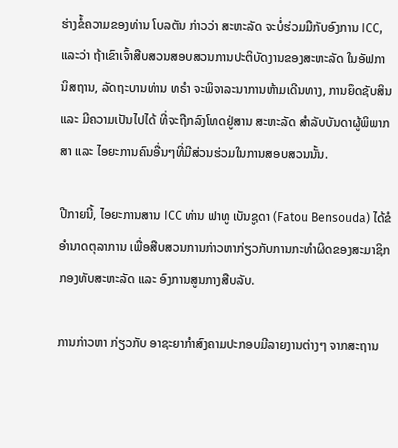ຮ່າງຂໍ້ຄວາມຂອງທ່ານ ໂບລຕັນ ກ່າວວ່າ ສະຫະລັດ ຈະບໍ່ຮ່ວມມືກັບອົງການ ICC,
ແລະວ່າ ຖ້າເຂົາເຈົ້າສືບສວນສອບສວນການປະຕິບັດງານຂອງສະຫະລັດ ໃນອັຟກາ
ນິສຖານ, ລັດຖະບານທ່ານ ທຣຳ ຈະພິຈາລະນາການຫ້າມເດີນທາງ, ການຍຶດຊັບສິນ
ແລະ ມີຄວາມເປັນໄປໄດ້ ທີ່ຈະຖືກລົງໂທດຢູ່ສານ ສະຫະລັດ ສຳລັບບັນດາຜູ້ພິພາກ
ສາ ແລະ ໄອຍະການຄົນອື່ນໆທີ່ມີສ່ວນຮ່ວມໃນການສອບສວນນັ້ນ.

ປີກາຍນີ້, ໄອຍະການສານ ICC ທ່ານ ຟາທູ ເບັນຊູດາ (Fatou Bensouda) ໄດ້ຂໍ
ອຳນາດຕຸລາການ ເພື່ອສືບສວນການກ່າວຫາກ່ຽວກັບການກະທຳຜິດຂອງສະມາຊິກ
ກອງທັບສະຫະລັດ ແລະ ອົງການສູນກາງສືບລັບ.

ການກ່າວຫາ ກ່ຽວກັບ ອາຊະຍາກຳສົງຄາມປະກອບມີລາຍງານຕ່າງໆ ຈາກສະຖານ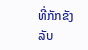ທີ່ກັກຂັງລັບ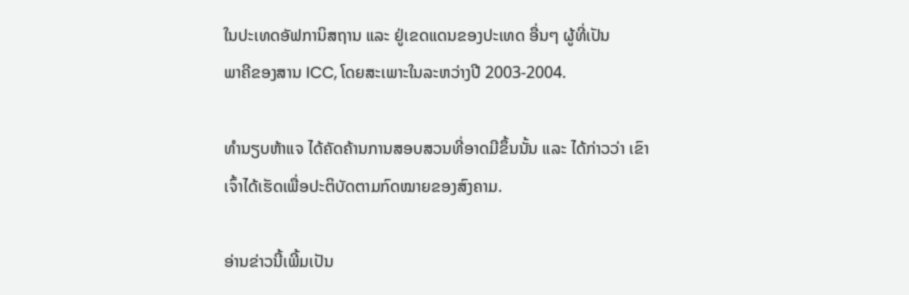ໃນປະເທດອັຟການິສຖານ ແລະ ຢູ່ເຂດແດນຂອງປະເທດ ອື່ນໆ ຜູ້ທີ່ເປັນ
ພາຄີຂອງສານ ICC, ໂດຍສະເພາະໃນລະຫວ່າງປີ 2003-2004.

ທຳນຽບຫ້າແຈ ໄດ້ຄັດຄ້ານການສອບສວນທີ່ອາດມີຂຶ້ນນັ້ນ ແລະ ໄດ້ກ່າວວ່າ ເຂົາ
ເຈົ້າໄດ້ເຮັດເພື່ອປະຕິບັດຕາມກົດໝາຍຂອງສົງຄາມ.

ອ່ານຂ່າວນີ້ເພີ້ມເປັນ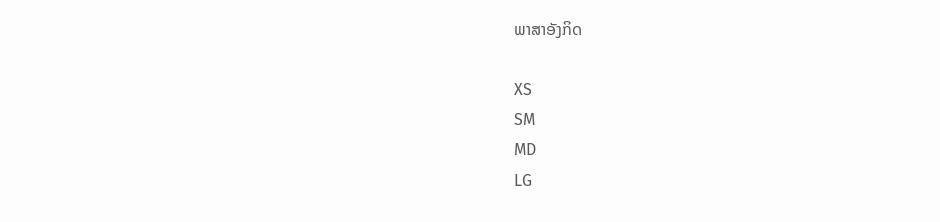ພາສາອັງກິດ

XS
SM
MD
LG